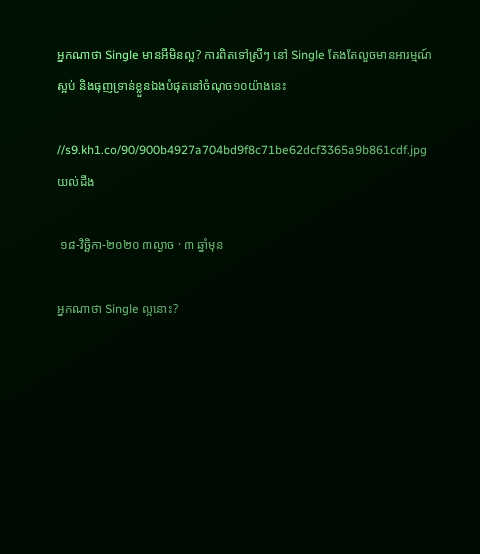អ្នកណាថា Single មានអីមិនល្អ? ការពិតទៅស្រីៗ នៅ Single តែងតែលួចមានអារម្មណ៍ស្អប់ និងធុញទ្រាន់ខ្លួនឯងបំផុតនៅចំណុច១០យ៉ាងនេះ

//s9.kh1.co/90/900b4927a704bd9f8c71be62dcf3365a9b861cdf.jpg
យល់ដឹង

 ១៨-វិច្ឆិកា-២០២០ ៣ល្ងាច · ៣ ឆ្នាំមុន

អ្នកណាថា Single ល្អនោះ?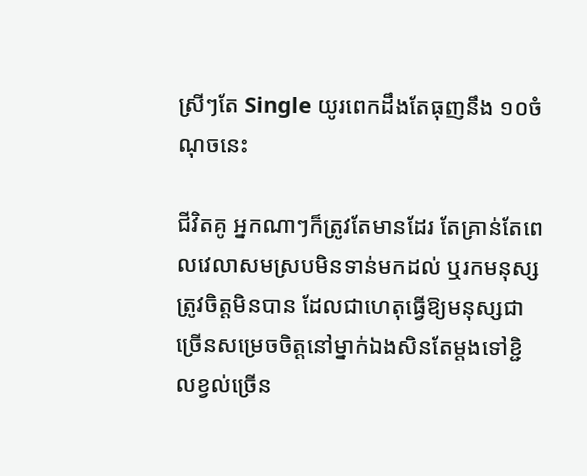ស្រីៗតែ Single យូរពេកដឹងតែធុញនឹង ១០ចំណុចនេះ

ជីវិតគូ អ្នកណាៗក៏ត្រូវតែមានដែរ តែគ្រាន់តែពេលវេលាសមស្របមិនទាន់មកដល់ ឬរកមនុស្សត្រូវចិត្តមិនបាន ដែលជាហេតុធ្វើឱ្យមនុស្សជាច្រើនសម្រេចចិត្តនៅម្នាក់ឯងសិនតែម្តងទៅខ្ជិលខ្វល់ច្រើន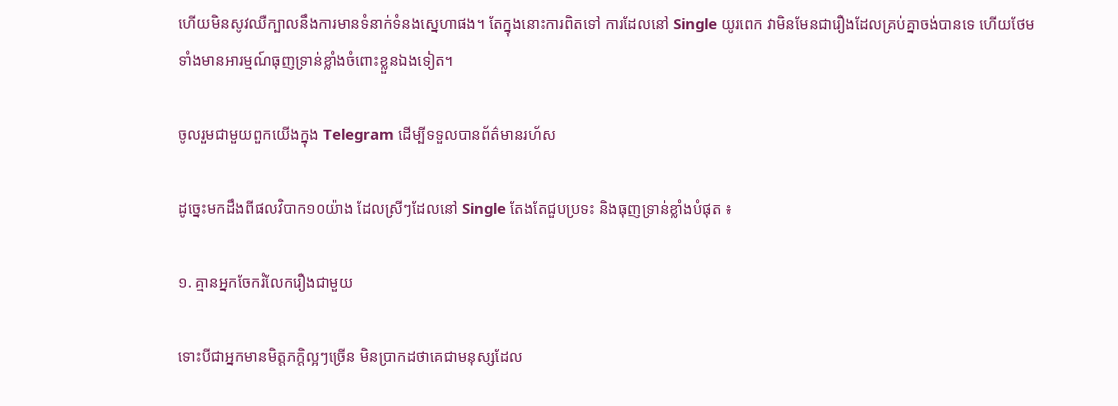ហើយមិនសូវឈឺក្បាលនឹងការមានទំនាក់ទំនងស្នេហាផង។ តែក្នុងនោះការពិតទៅ ការដែលនៅ Single យូរពេក វាមិនមែនជារឿងដែលគ្រប់គ្នាចង់បានទេ ហើយថែមទាំងមានអារម្មណ៍ធុញទ្រាន់ខ្លាំងចំពោះខ្លួនឯងទៀត។

ចូលរួមជាមួយពួកយើងក្នុង Telegram ដើម្បីទទួលបានព័ត៌មានរហ័ស

ដូច្នេះមកដឹងពីផលវិបាក១០យ៉ាង ដែលស្រីៗដែលនៅ Single តែងតែជួបប្រទះ និងធុញទ្រាន់ខ្លាំងបំផុត ៖

១. គ្មានអ្នកចែករំលែករឿងជាមួយ

ទោះបីជាអ្នកមានមិត្តភក្តិល្អៗច្រើន មិនប្រាកដថាគេជាមនុស្សដែល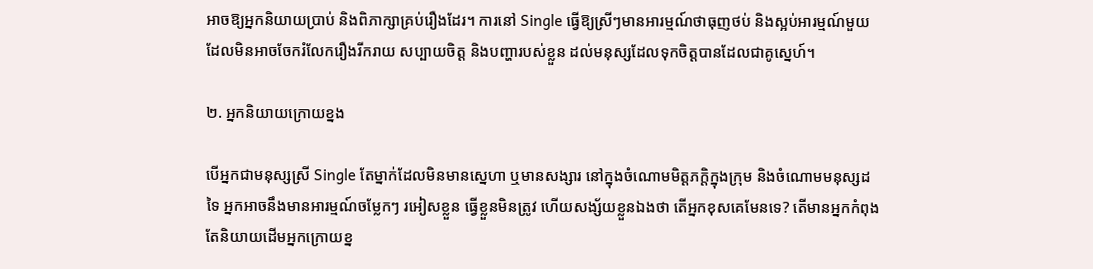អាចឱ្យអ្នកនិយាយប្រាប់ និងពិភាក្សាគ្រប់រឿងដែរ។ ការនៅ Single ធ្វើឱ្យស្រីៗមានអារម្មណ៍ថាធុញថប់ និងស្អប់អារម្មណ៍មួយ ដែលមិនអាចចែករំលែករឿងរីករាយ សប្បាយចិត្ត និងបញ្ហារបស់ខ្លួន ដល់មនុស្សដែលទុកចិត្តបានដែលជាគូស្នេហ៍។

២. អ្នកនិយាយក្រោយខ្នង

បើអ្នកជាមនុស្សស្រី Single តែម្នាក់ដែលមិនមានស្នេហា ឬមានសង្សារ នៅក្នុងចំណោមមិត្តភក្តិក្នុងក្រុម និងចំណោមមនុស្សដទៃ អ្នកអាចនឹងមានអារម្មណ៍ចម្លែកៗ រអៀសខ្លួន ធ្វើខ្លួនមិនត្រូវ ហើយសង្ស័យខ្លួនឯងថា តើអ្នកខុសគេមែនទេ? តើមានអ្នកកំពុងតែនិយាយដើមអ្នកក្រោយខ្ន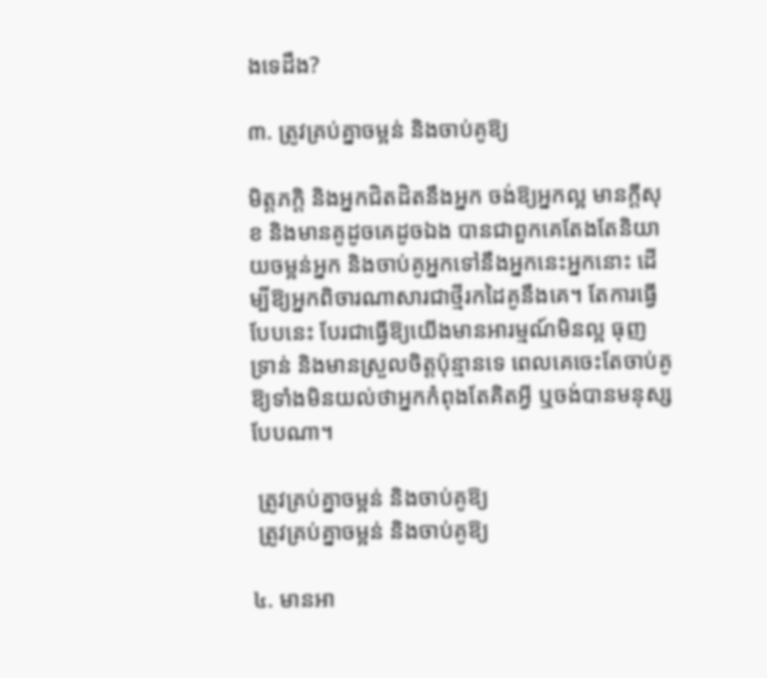ងទេដឹង?

៣. ត្រូវគ្រប់គ្នាចម្អន់ និងចាប់គូឱ្យ

មិត្តភក្តិ និងអ្នកជិតដិតនឹងអ្នក ចង់ឱ្យអ្នកល្អ មានក្តីសុខ និងមានគូដូចគេដូចឯង បានជាពួកគេតែងតែនិយាយចម្អន់អ្នក និងចាប់គូអ្នកទៅនឹងអ្នកនេះអ្នកនោះ ដើម្បីឱ្យអ្នកពិចារណាសារជាថ្មីរកដៃគូនឹងគេ។ តែការធ្វើបែបនេះ បែរជាធ្វើឱ្យយើងមានអារម្មណ៍មិនល្អ ធុញទ្រាន់ និងមានស្រួលចិត្តប៉ុន្មានទេ ពេលគេចេះតែចាប់គូឱ្យទាំងមិនយល់ថាអ្នកកំពុងតែគិតអ្វី ឬចង់បានមនុស្សបែបណា។

 ត្រូវគ្រប់គ្នាចម្អន់ និងចាប់គូឱ្យ
 ត្រូវគ្រប់គ្នាចម្អន់ និងចាប់គូឱ្យ

៤. មានអា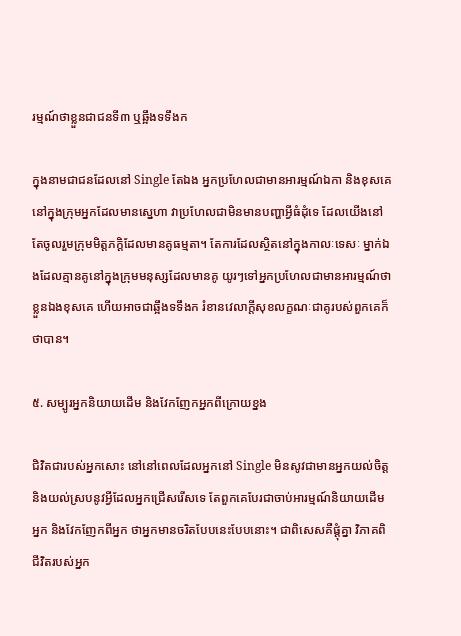រម្មណ៍ថាខ្លួនជាជនទី៣ ឬឆ្អឹងទទឹងក

ក្នុងនាមជាជនដែលនៅ Single តែឯង អ្នកប្រហែលជាមានអារម្មណ៍ឯកា និងខុសគេនៅក្នុងក្រុមអ្នកដែលមានស្នេហា វាប្រហែលជាមិនមានបញ្ហាអ្វីធំដុំទេ ដែលយើងនៅតែចូលរួមក្រុមមិត្តភក្តិដែលមានគូធម្មតា។ តែការដែលស្ថិតនៅក្នុងកាលៈទេសៈ ម្នាក់ឯងដែលគ្មានគូនៅក្នុងក្រុមមនុស្សដែលមានគូ យូរៗទៅអ្នកប្រហែលជាមានអារម្មណ៍ថាខ្លួនឯងខុសគេ ហើយអាចជាឆ្អឹងទទឹងក រំខានវេលាក្តីសុខលក្ខណៈជាគូរបស់ពួកគេក៏ថាបាន។

៥. សម្បូរអ្នកនិយាយដើម និងវែកញែកអ្នកពីក្រោយខ្នង

ជិវិតជារបស់អ្នកសោះ នៅនៅពេលដែលអ្នកនៅ Single មិនសូវជាមានអ្នកយល់ចិត្ត និងយល់ស្របនូវអ្វីដែលអ្នកជ្រើសរើសទេ តែពួកគេបែរជាចាប់អារម្មណ៍និយាយដើមអ្នក និងវែកញែកពីអ្នក ថាអ្នកមានចរិតបែបនេះបែបនោះ។ ជាពិសេសគឺផ្តុំគ្នា វិភាគពិជីវិតរបស់អ្នក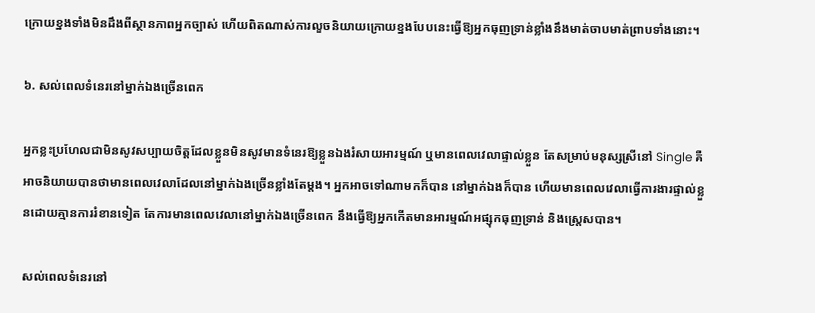ក្រោយខ្នងទាំងមិនដឹងពីស្ថានភាពអ្នកច្បាស់ ហើយពិតណាស់ការលួចនិយាយក្រោយខ្នងបែបនេះធ្វើឱ្យអ្នកធុញទ្រាន់ខ្លាំងនឹងមាត់ចាបមាត់ព្រាបទាំងនោះ។

៦. សល់ពេលទំនេរនៅម្នាក់ឯងច្រើនពេក

អ្នកខ្លះប្រហែលជាមិនសូវសប្បាយចិត្តដែលខ្លួនមិនសូវមានទំនេរឱ្យខ្លួនឯងរំសាយអារម្មណ៍ ឬមានពេលវេលាផ្ទាល់ខ្លួន តែសម្រាប់មនុស្សស្រីនៅ Single គឺអាចនិយាយបានថាមានពេលវេលាដែលនៅម្នាក់ឯងច្រើនខ្លាំងតែម្តង។ អ្នកអាចទៅណាមកក៏បាន នៅម្នាក់ឯងក៏បាន ហើយមានពេលវេលាធ្វើការងារផ្ទាល់ខ្លួនដោយគ្មានការរំខានទៀត តែការមានពេលវេលានៅម្នាក់ឯងច្រើនពេក នឹងធ្វើឱ្យអ្នកកើតមានអារម្មណ៍អផ្សុកធុញទ្រាន់ និងស្ត្រេសបាន។

សល់ពេលទំនេរនៅ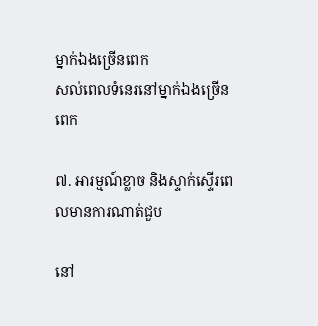ម្នាក់ឯងច្រើនពេក
សល់ពេលទំនេរនៅម្នាក់ឯងច្រើនពេក

៧. អារម្មណ៍ខ្លាច និងស្ទាក់ស្ទើរពេលមានការណាត់ជួប

នៅ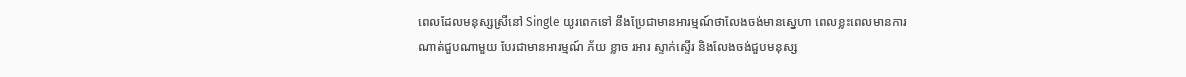ពេលដែលមនុស្សស្រីនៅ Single យូរពេកទៅ នឹងប្រែជាមានអារម្មណ៍ថាលែងចង់មានស្នេហា ពេលខ្លះពេលមានការណាត់ជួបណាមួយ បែរជាមានអារម្មណ៍ ភ័យ ខ្លាច រអារ ស្ទាក់ស្ទើរ និងលែងចង់ជួបមនុស្ស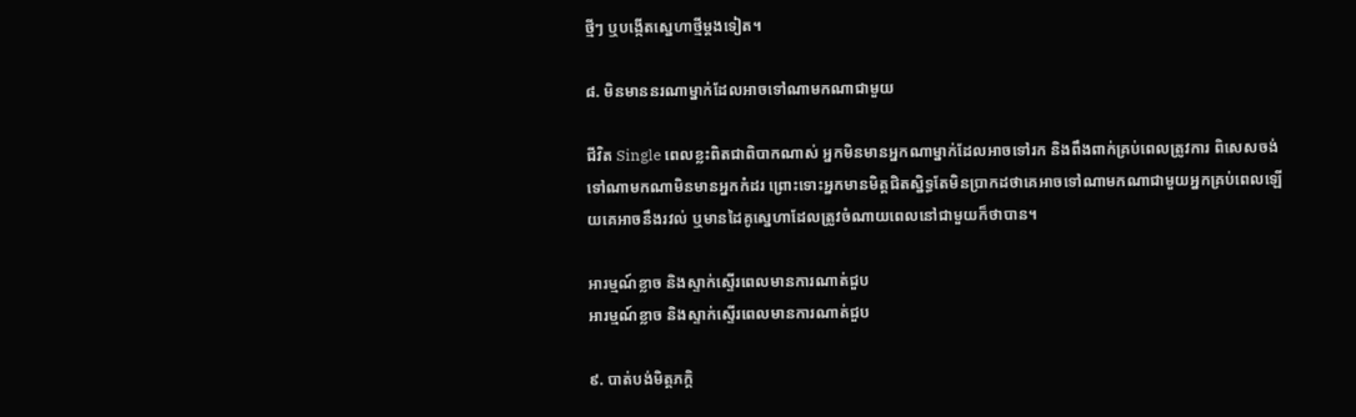ថ្មីៗ ឬបង្កើតស្នេហាថ្មីម្តងទៀត។

៨. មិនមាននរណាម្នាក់ដែលអាចទៅណាមកណាជាមួយ

ជីវិត Single ពេលខ្លះពិតជាពិបាកណាស់ អ្នកមិនមានអ្នកណាម្នាក់ដែលអាចទៅរក និងពឹងពាក់គ្រប់ពេលត្រូវការ ពិសេសចង់ទៅណាមកណាមិនមានអ្នកកំដរ ព្រោះទោះអ្នកមានមិត្តជិតស្និទ្ធតែមិនប្រាកដថាគេអាចទៅណាមកណាជាមួយអ្នកគ្រប់ពេលឡើយគេអាចនឹងរវល់ ឬមានដៃគូស្នេហាដែលត្រូវចំណាយពេលនៅជាមួយក៏ថាបាន។

អារម្មណ៍ខ្លាច និងស្ទាក់ស្ទើរពេលមានការណាត់ជួប
អារម្មណ៍ខ្លាច និងស្ទាក់ស្ទើរពេលមានការណាត់ជួប

៩. បាត់បង់មិត្តភក្តិ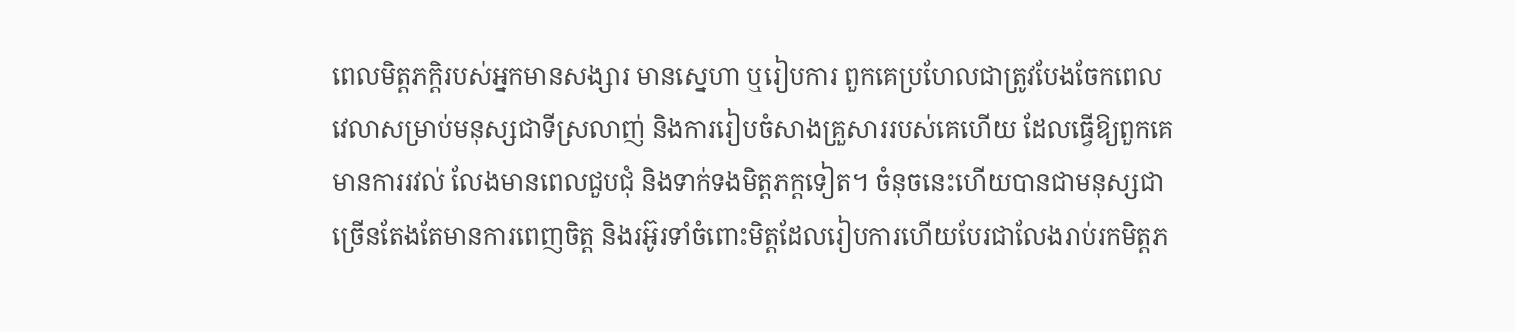ពេលមិត្តភក្តិរបស់អ្នកមានសង្សារ មានស្នេហា ឬរៀបការ ពួកគេប្រហែលជាត្រូវបែងចែកពេលវេលាសម្រាប់មនុស្សជាទីស្រលាញ់ និងការរៀបចំសាងគ្រួសាររបស់គេហើយ ដែលធ្វើឱ្យពួកគេមានការរវល់ លែងមានពេលជួបជុំ និងទាក់ទងមិត្តភក្តទៀត។ ចំនុចនេះហើយបានជាមនុស្សជាច្រើនតែងតែមានការពេញចិត្ត និងរអ៊ូរទាំចំពោះមិត្តដែលរៀបការហើយបែរជាលែងរាប់រកមិត្តភ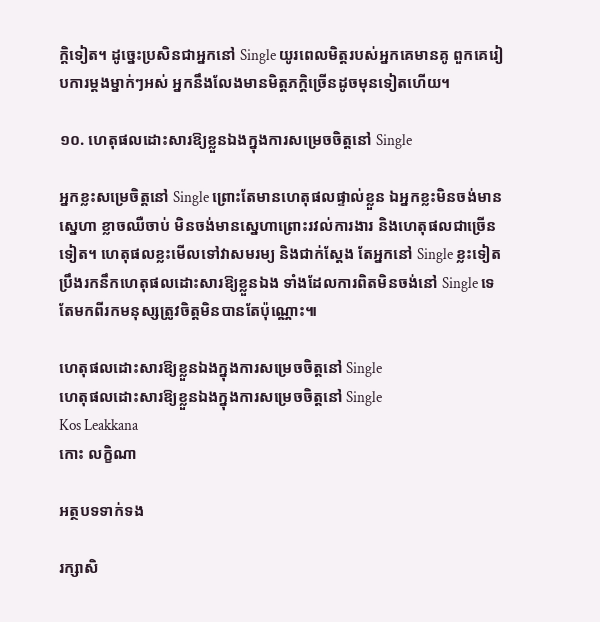ក្តិទៀត។ ដូច្នេះប្រសិនជាអ្នកនៅ Single យូរពេលមិត្តរបស់អ្នកគេមានគូ ពួកគេរៀបការម្តងម្នាក់ៗអស់ អ្នកនឹងលែងមានមិត្តភក្តិច្រើនដូចមុនទៀតហើយ។

១០. ហេតុផលដោះសារឱ្យខ្លួនឯងក្នុងការសម្រេចចិត្តនៅ Single

អ្នកខ្លះសម្រេចិត្តនៅ Single ព្រោះតែមានហេតុផលផ្ទាល់ខ្លួន ឯអ្នកខ្លះមិនចង់មានស្នេហា ខ្លាចឈឺចាប់ មិនចង់មានស្នេហាព្រោះរវល់ការងារ និងហេតុផលជាច្រើនទៀត។ ហេតុផលខ្លះមើលទៅវាសមរម្យ និងជាក់ស្តែង តែអ្នកនៅ Single ខ្លះទៀតប្រឹងរកនឹកហេតុផលដោះសារឱ្យខ្លួនឯង ទាំងដែលការពិតមិនចង់នៅ Single ទេ តែមកពីរកមនុស្សត្រូវចិត្តមិនបានតែប៉ុណ្ណោះ៕

ហេតុផលដោះសារឱ្យខ្លួនឯងក្នុងការសម្រេចចិត្តនៅ Single
ហេតុផលដោះសារឱ្យខ្លួនឯងក្នុងការសម្រេចចិត្តនៅ Single
Kos Leakkana
កោះ លក្ខិណា

អត្ថបទទាក់ទង

រក្សាសិ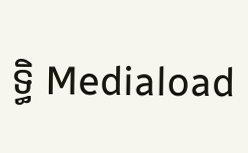ទ្ធិ Mediaload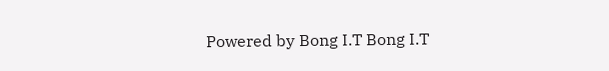Powered by Bong I.T Bong I.T